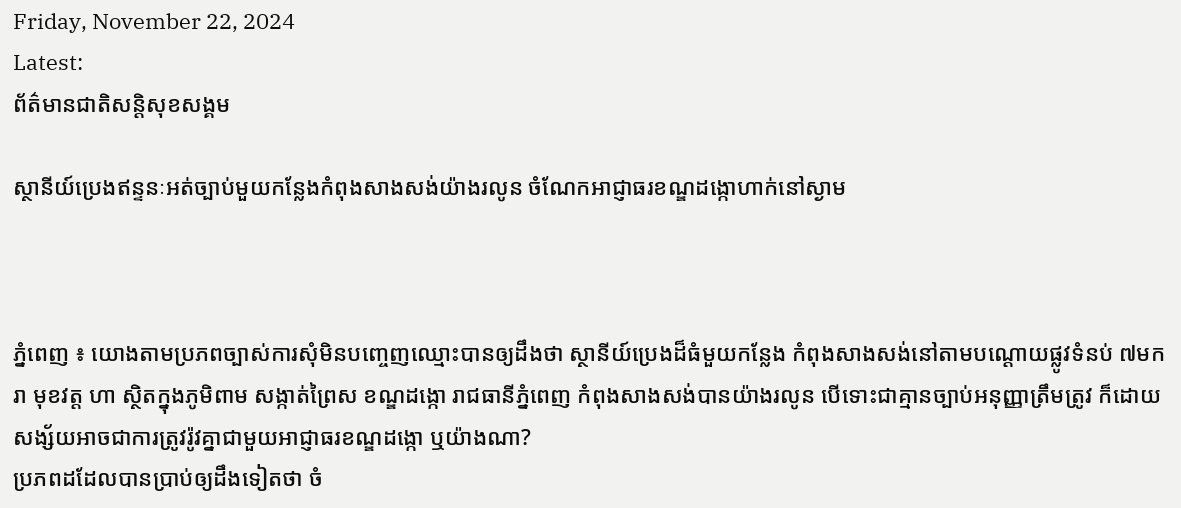Friday, November 22, 2024
Latest:
ព័ត៌មានជាតិសន្តិសុខសង្គម

ស្ថានីយ៍ប្រេងឥន្ទនៈអត់ច្បាប់មួយកន្លែងកំពុងសាងសង់យ៉ាងរលូន ចំណែកអាជ្ញាធរខណ្ឌដង្កោហាក់នៅស្ងាម



ភ្នំពេញ ៖ យោងតាមប្រភពច្បាស់ការសុំមិនបញ្ចេញឈ្មោះបានឲ្យដឹងថា ស្ថានីយ៍ប្រេងដ៏ធំមួយកន្លែង កំពុងសាងសង់នៅតាមបណ្តោយផ្លូវទំនប់ ៧មករា មុខវត្ត ហា ស្ថិតក្នុងភូមិពាម សង្កាត់ព្រៃស ខណ្ឌដង្កោ រាជធានីភ្នំពេញ កំពុងសាងសង់បានយ៉ាងរលូន បើទោះជាគ្មានច្បាប់អនុញ្ញាត្រឹមត្រូវ ក៏ដោយសង្ស័យអាចជាការត្រូវរ៉ូវគ្នាជាមួយអាជ្ញាធរខណ្ឌដង្កោ ឬយ៉ាងណា?
ប្រភពដដែលបានប្រាប់ឲ្យដឹងទៀតថា ចំ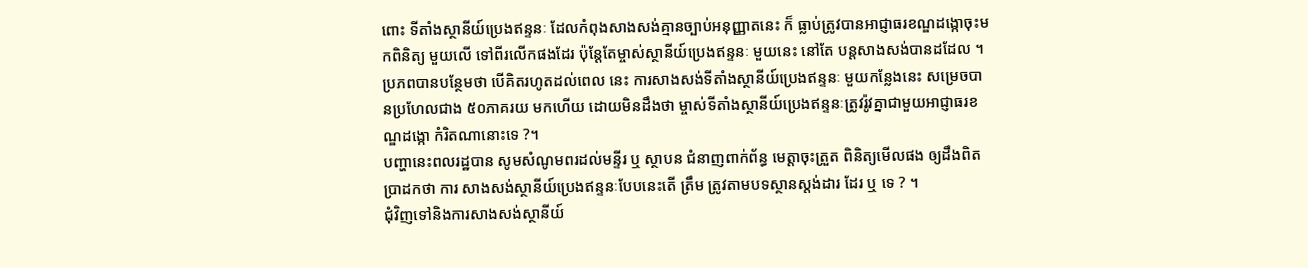ពោះ ទីតាំងស្ថានីយ៍ប្រេងឥន្ទនៈ ដែលកំពុងសាងសង់គ្មានច្បាប់អនុញ្ញាតនេះ ក៏ ធ្លាប់ត្រូវបានអាជ្ញាធរខណ្ឌដង្កោចុះមកពិនិត្យ មួយលើ ទៅពីរលើកផងដែរ ប៉ុន្តែតែម្ចាស់ស្ថានីយ៍ប្រេងឥន្ទនៈ មួយនេះ នៅតែ បន្តសាងសង់បានដដែល ។
ប្រភពបានបន្ថែមថា បើគិតរហូតដល់ពេល នេះ ការសាងសង់ទីតាំងស្ថានីយ៍ប្រេងឥន្ទនៈ មួយកន្លែងនេះ សម្រេចបានប្រហែលជាង ៥០ភាគរយ មកហើយ ដោយមិនដឹងថា ម្ចាស់ទីតាំងស្ថានីយ៍ប្រេងឥន្ទនៈត្រូវរ៉ូវគ្នាជាមួយអាជ្ញាធរខណ្ឌដង្កោ កំរិតណានោះទេ ?។
បញ្ហានេះពលរដ្ឋបាន សូមសំណូមពរដល់មន្ទីរ ឬ ស្ថាបន ជំនាញពាក់ព័ន្ធ មេត្តាចុះត្រួត ពិនិត្យមើលផង ឲ្យដឹងពិតប្រាដកថា ការ សាងសង់ស្ថានីយ៍ប្រេងឥន្ទនៈបែបនេះតើ ត្រឹម ត្រូវតាមបទស្ថានស្តង់ដារ ដែរ ឬ ទេ ? ។
ជុំវិញទៅនិងការសាងសង់ស្ថានីយ៍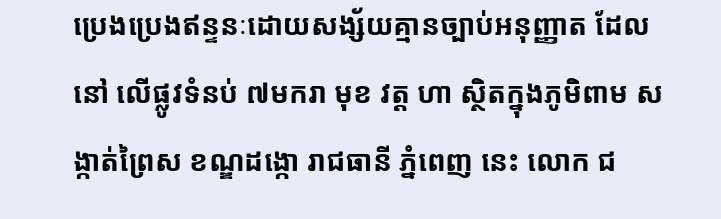ប្រេងប្រេងឥន្ទនៈដោយសង្ស័យគ្មានច្បាប់អនុញ្ញាត ដែលនៅ លើផ្លូវទំនប់ ៧មករា មុខ វត្ត ហា ស្ថិតក្នុងភូមិពាម សង្កាត់ព្រៃស ខណ្ឌដង្កោ រាជធានី ភ្នំពេញ នេះ លោក ជ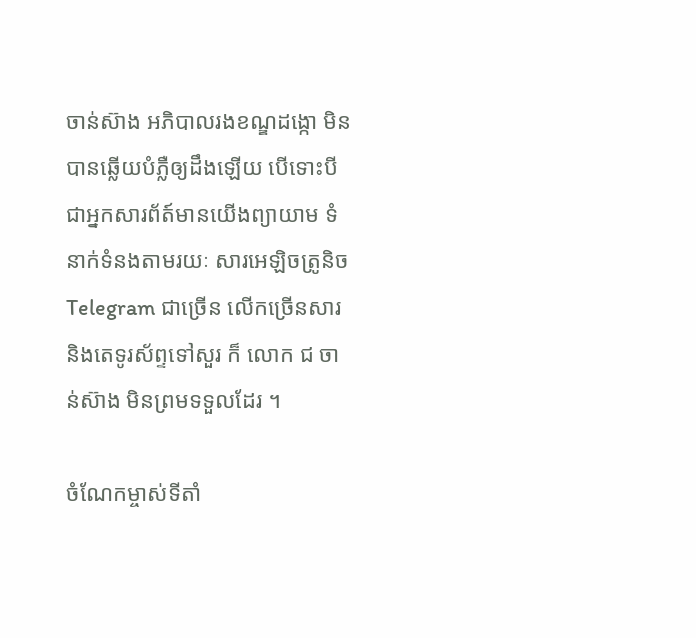ចាន់ស៊ាង អភិបាលរងខណ្ឌដង្កោ មិនបានឆ្លើយបំភ្លឺឲ្យដឹងឡើយ បើទោះបីជាអ្នកសារព័ត៍មានយើងព្យាយាម ទំនាក់ទំនងតាមរយៈ សារអេឡិចត្រូនិច Telegram ជាច្រើន លើកច្រើនសារ និងតេទូរស័ព្ទទៅសួរ ក៏ លោក ជ ចាន់ស៊ាង មិនព្រមទទួលដែរ ។

ចំណែកម្ចាស់ទីតាំ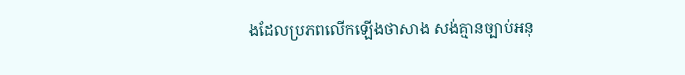ងដែលប្រភពលើកឡើងថាសាង សង់គ្មានច្បាប់អនុ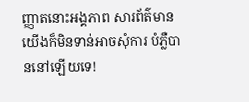ញ្ញាតនោះអង្គភាព សារព័ត៌មានយើងក៏មិនទាន់អាចសុំការ បំភ្លឺបាននៅឡើយទេ!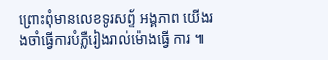ព្រោះពុំមានលេខទូរសព្ទ័ អង្គភាព យើងរងចាំធ្វើការបំភ្លឺរៀងរាល់ម៉ោងធ្វើ ការ ៕